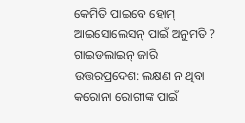କେମିତି ପାଇବେ ହୋମ୍ ଆଇସୋଲେସନ୍ ପାଇଁ ଅନୁମତି ? ଗାଇଡଲାଇନ୍ ଜାରି
ଉତ୍ତରପ୍ରଦେଶ: ଲକ୍ଷଣ ନ ଥିବା କରୋନା ରୋଗୀଙ୍କ ପାଇଁ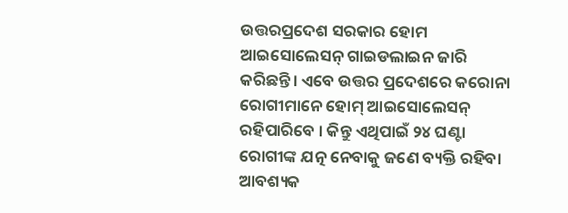ଉତ୍ତରପ୍ରଦେଶ ସରକାର ହୋମ ଆଇସୋଲେସନ୍ ଗାଇଡଲାଇନ ଜାରି କରିଛନ୍ତି। ଏବେ ଉତ୍ତର ପ୍ରଦେଶରେ କରୋନା ରୋଗୀମାନେ ହୋମ୍ ଆଇସୋଲେସନ୍ ରହିପାରିବେ । କିନ୍ତୁ ଏଥିପାଇଁ ୨୪ ଘଣ୍ଟା ରୋଗୀଙ୍କ ଯତ୍ନ ନେବାକୁ ଜଣେ ବ୍ୟକ୍ତି ରହିବା ଆବଶ୍ୟକ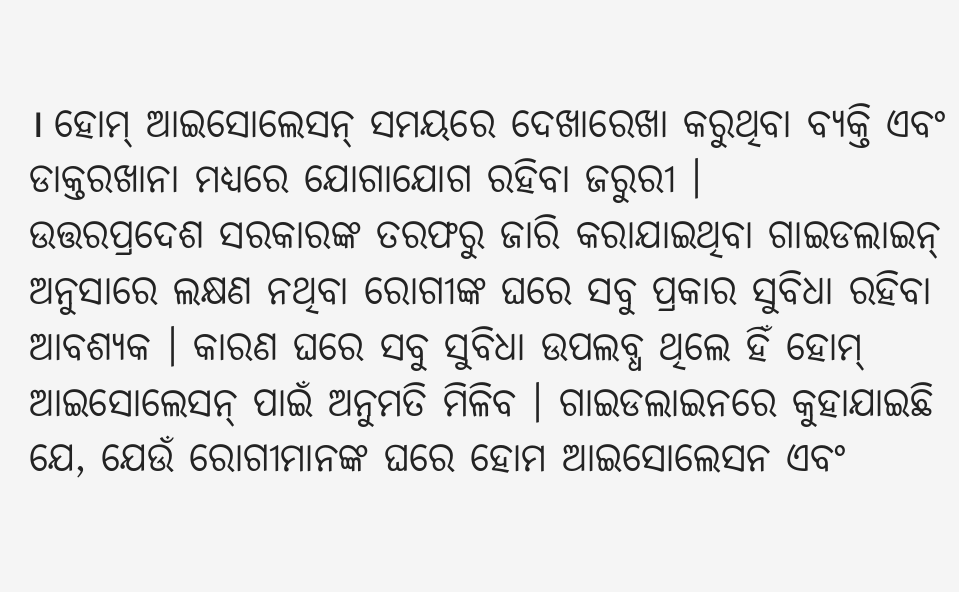। ହୋମ୍ ଆଇସୋଲେସନ୍ ସମୟରେ ଦେଖାରେଖା କରୁଥିବା ବ୍ୟକ୍ତି ଏବଂ ଡାକ୍ତରଖାନା ମଧ୍ୟରେ ଯୋଗାଯୋଗ ରହିବା ଜରୁରୀ ।
ଉତ୍ତରପ୍ରଦେଶ ସରକାରଙ୍କ ତରଫରୁ ଜାରି କରାଯାଇଥିବା ଗାଇଡଲାଇନ୍ ଅନୁସାରେ ଲକ୍ଷଣ ନଥିବା ରୋଗୀଙ୍କ ଘରେ ସବୁ ପ୍ରକାର ସୁବିଧା ରହିବା ଆବଶ୍ୟକ । କାରଣ ଘରେ ସବୁ ସୁବିଧା ଉପଲବ୍ଧ ଥିଲେ ହିଁ ହୋମ୍ ଆଇସୋଲେସନ୍ ପାଇଁ ଅନୁମତି ମିଳିବ । ଗାଇଡଲାଇନରେ କୁହାଯାଇଛି ଯେ, ଯେଉଁ ରୋଗୀମାନଙ୍କ ଘରେ ହୋମ ଆଇସୋଲେସନ ଏବଂ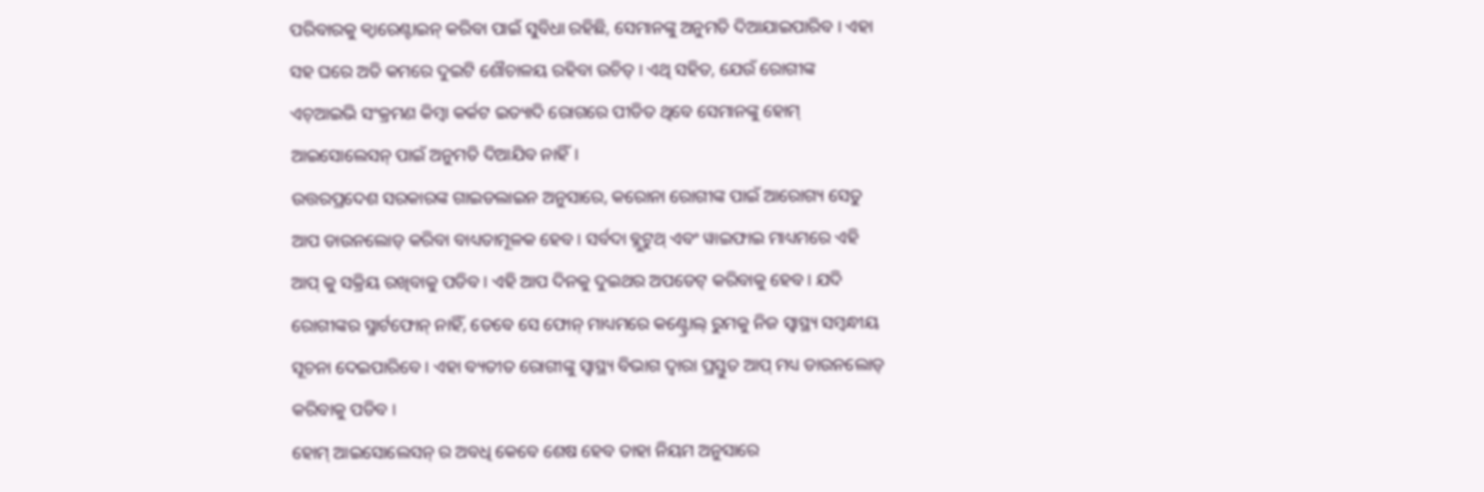ପରିବାରକୁ କ୍ୱାରେଣ୍ଟାଇନ୍ କରିବା ପାଇଁ ସୁବିଧା ରହିଛି, ସେମାନଙ୍କୁ ଅନୁମତି ଦିଆଯାଇପାରିବ । ଏହା ସହ ଘରେ ଅତି କମରେ ଦୁଇଟି ଶୌଚାଳୟ ରହିବା ଉଚିତ୍ । ଏଥି ସହିତ, ଯେଉଁ ରୋଗୀଙ୍କ ଏଚ୍ଆଇଭି ସଂକ୍ରମଣ କିମ୍ବା କର୍କଟ ଇତ୍ୟାଦି ରୋଗରେ ପୀଡିତ ଥିବେ ସେମାନଙ୍କୁ ହୋମ୍ ଆଇସୋଲେସନ୍ ପାଇଁ ଅନୁମତି ଦିଆଯିବ ନାହିଁ।
ଉତ୍ତରପ୍ରଦେଶ ସରକାରଙ୍କ ଗାଇଡଲାଇନ ଅନୁସାରେ, କରୋନା ରୋଗୀଙ୍କ ପାଇଁ ଆରୋଗ୍ୟ ସେତୁ ଆପ ଡାଉନଲୋଡ୍ କରିବା ବାଧ୍ୟତାମୂଳକ ହେବ। ସର୍ବଦା ବ୍ଲୁଟୁଥ୍ ଏବଂ ୱାଇଫାଇ ମାଧ୍ୟମରେ ଏହି ଆପ୍ କୁ ସକ୍ରିୟ ରଖିବାକୁ ପଡିବ । ଏହି ଆପ ଦିନକୁ ଦୁଇଥର ଅପଡେଟ୍ କରିବାକୁ ହେବ। ଯଦି ରୋଗୀଙ୍କର ସ୍ମାର୍ଟଫୋନ୍ ନାହିଁ, ତେବେ ସେ ଫୋନ୍ ମାଧ୍ୟମରେ କଣ୍ଟ୍ରୋଲ୍ ରୁମକୁ ନିଜ ସ୍ୱାସ୍ଥ୍ୟ ସମ୍ବନ୍ଧୀୟ ସୂଚନା ଦେଇପାରିବେ । ଏହା ବ୍ୟତୀତ ରୋଗୀଙ୍କୁ ସ୍ୱାସ୍ଥ୍ୟ ବିଭାଗ ଦ୍ୱାରା ପ୍ରସ୍ତୁତ ଆପ୍ ମଧ୍ୟ ଡାଉନଲୋଡ୍ କରିବାକୁ ପଡିବ ।
ହୋମ୍ ଆଇସୋଲେସନ୍ ର ଅବଧି କେବେ ଶେଷ ହେବ ତାହା ନିୟମ ଅନୁସାରେ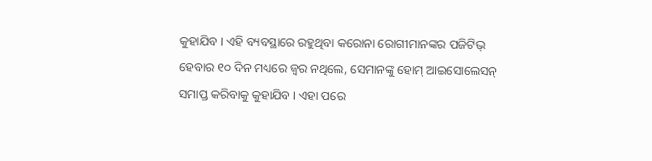କୁହାଯିବ । ଏହି ବ୍ୟବସ୍ଥାରେ ରହୁଥିବା କରୋନା ରୋଗୀମାନଙ୍କର ପଜିଟିଭ୍ ହେବାର ୧୦ ଦିନ ମଧ୍ୟରେ ଜ୍ୱର ନଥିଲେ, ସେମାନଙ୍କୁ ହୋମ୍ ଆଇସୋଲେସନ୍ ସମାପ୍ତ କରିବାକୁ କୁହାଯିବ । ଏହା ପରେ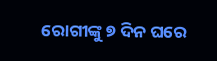ରୋଗୀଙ୍କୁ ୭ ଦିନ ଘରେ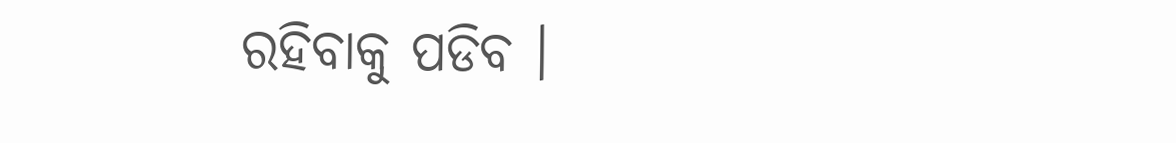ରହିବାକୁ ପଡିବ ।